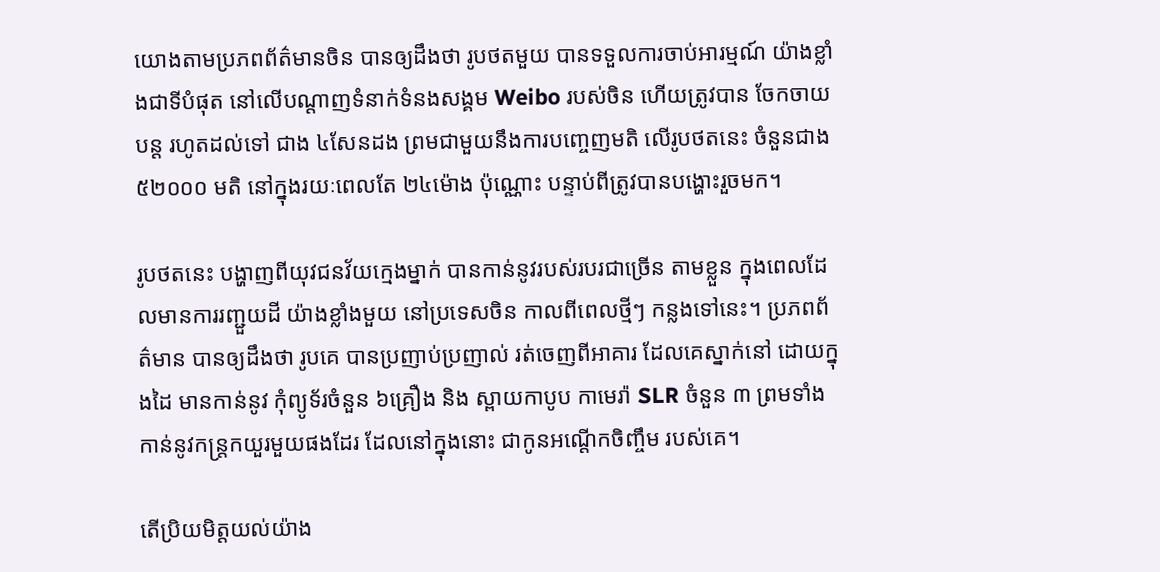យោងតាមប្រភពព័ត៌មានចិន បានឲ្យដឹងថា រូបថតមួយ បានទទួលការចាប់អារម្មណ៍ យ៉ាងខ្លាំងជាទីបំផុត នៅលើបណ្តាញទំនាក់ទំនងសង្គម Weibo របស់ចិន ហើយត្រូវបាន ចែកចាយបន្ត រហូតដល់ទៅ ជាង ៤សែនដង ព្រមជាមួយនឹងការបញ្ចេញមតិ លើរូបថតនេះ ចំនួនជាង ៥២០០០ មតិ នៅក្នុងរយៈពេលតែ ២៤ម៉ោង ប៉ុណ្ណោះ បន្ទាប់ពីត្រូវបានបង្ហោះរួចមក។

រូបថតនេះ បង្ហាញពីយុវជនវ័យក្មេងម្នាក់ បានកាន់នូវរបស់របរជាច្រើន តាមខ្លួន ក្នុងពេលដែលមានការរញ្ជួយដី យ៉ាងខ្លាំងមួយ នៅប្រទេសចិន កាលពីពេលថ្មីៗ កន្លងទៅនេះ។ ប្រភពព័ត៌មាន បានឲ្យដឹងថា រូបគេ បានប្រញាប់ប្រញាល់ រត់ចេញពីអាគារ ដែលគេស្នាក់នៅ ដោយក្នុងដៃ មានកាន់នូវ កុំព្យូទ័រចំនួន ៦គ្រឿង និង ស្ពាយកាបូប កាមេរ៉ា SLR ចំនួន ៣ ព្រមទាំងកាន់នូវកន្រ្តកយួរមួយផងដែរ ដែលនៅក្នុងនោះ ជាកូនអណ្តើកចិញ្ចឹម របស់គេ។

តើប្រិយមិត្តយល់យ៉ាង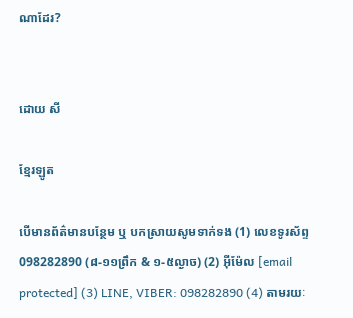ណាដែរ?


ដោយ សី

ខ្មែរឡូត

បើមានព័ត៌មានបន្ថែម ឬ បកស្រាយសូមទាក់ទង (1) លេខទូរស័ព្ទ 098282890 (៨-១១ព្រឹក & ១-៥ល្ងាច) (2) អ៊ីម៉ែល [email protected] (3) LINE, VIBER: 098282890 (4) តាមរយៈ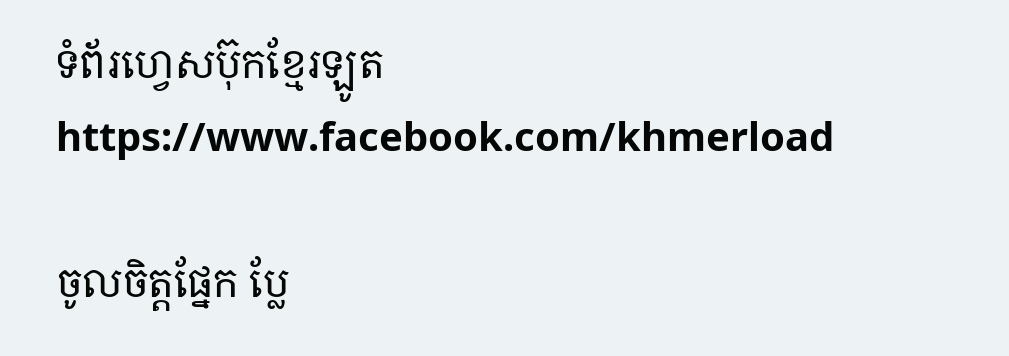ទំព័រហ្វេសប៊ុកខ្មែរឡូត https://www.facebook.com/khmerload

ចូលចិត្តផ្នែក ប្លែ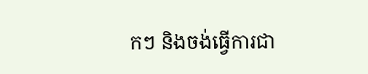កៗ និងចង់ធ្វើការជា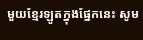មួយខ្មែរឡូតក្នុងផ្នែកនេះ សូម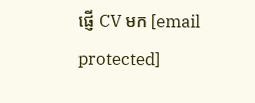ផ្ញើ CV មក [email protected]